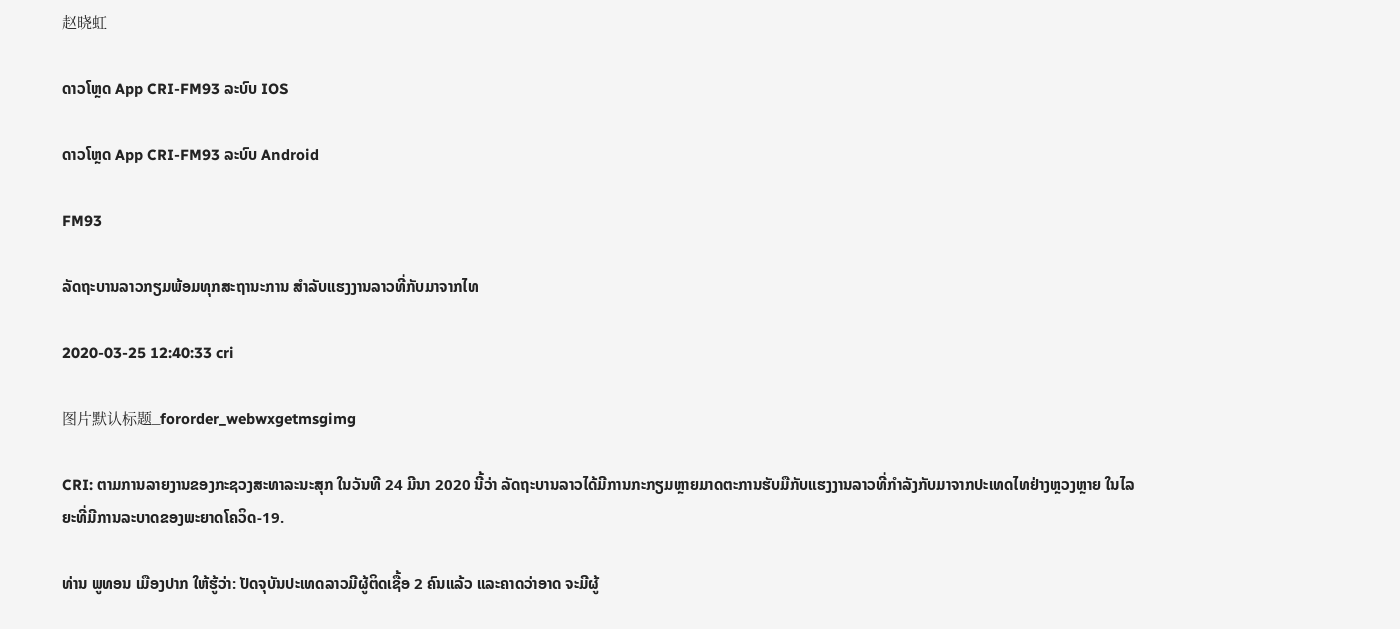赵晓虹

ດາວໂຫຼດ App CRI-FM93 ລະບົບ IOS

ດາວໂຫຼດ App CRI-FM93 ລະບົບ Android

FM93

ລັດຖະບານລາວກຽມພ້ອມທຸກສະຖານະການ ສໍາລັບແຮງງານລາວທີ່ກັບມາຈາກໄທ

2020-03-25 12:40:33 cri

图片默认标题_fororder_webwxgetmsgimg

CRI: ຕາມການລາຍງານຂອງກະຊວງສະທາລະນະສຸກ ໃນວັນທີ 24 ມີນາ 2020 ນີ້ວ່າ ລັດຖະບານລາວໄດ້ມີການກະກຽມຫຼາຍມາດຕະການຮັບມືກັບແຮງງານລາວທີ່ກໍາລັງກັບມາຈາກປະເທດໄທຢ່າງຫຼວງຫຼາຍ ໃນໄລຍະທີ່ມີການລະບາດຂອງພະຍາດໂຄວິດ-19.

ທ່ານ ພູທອນ ເມືອງປາກ ໃຫ້ຮູ້ວ່າ: ປັດຈຸບັນປະເທດລາວມີຜູ້ຕິດເຊື້ອ 2 ຄົນແລ້ວ ແລະຄາດວ່າອາດ ຈະມີຜູ້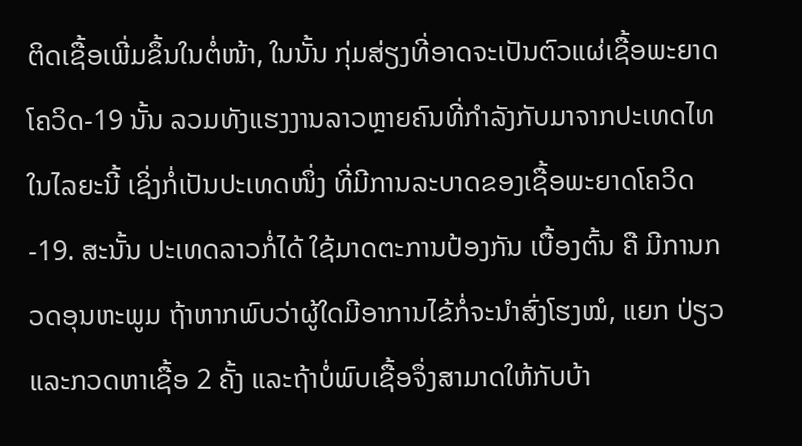ຕິດເຊື້ອເພີ່ມຂຶ້ນໃນຕໍ່ໜ້າ, ໃນນັ້ນ ກຸ່ມສ່ຽງທີ່ອາດຈະເປັນຕົວແຜ່ເຊື້ອພະຍາດໂຄວິດ-19 ນັ້ນ ລວມທັງແຮງງານລາວຫຼາຍຄົນທີ່ກໍາລັງກັບມາຈາກປະເທດໄທໃນໄລຍະນີ້ ເຊິ່ງກໍ່ເປັນປະເທດໜຶ່ງ ທີ່ມີການລະບາດຂອງເຊື້ອພະຍາດໂຄວິດ-19. ສະນັ້ນ ປະເທດລາວກໍ່ໄດ້ ໃຊ້ມາດຕະການປ້ອງກັນ ເບື້ອງຕົ້ນ ຄື ມີການກວດອຸນຫະພູມ ຖ້າຫາກພົບວ່າຜູ້ໃດມີອາການໄຂ້ກໍ່ຈະນໍາສົ່ງໂຮງໝໍ, ແຍກ ປ່ຽວ ແລະກວດຫາເຊື້ອ 2 ຄັ້ງ ແລະຖ້າບໍ່ພົບເຊື້ອຈຶ່ງສາມາດໃຫ້ກັບບ້າ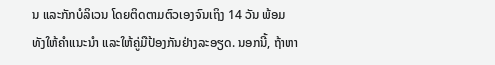ນ ແລະກັກບໍລິເວນ ໂດຍຕິດຕາມຕົວເອງຈົນເຖິງ 14 ວັນ ພ້ອມທັງໃຫ້ຄໍາແນະນໍາ ແລະໃຫ້ຄູ່ມືປ້ອງກັນຢ່າງລະອຽດ. ນອກນີ້, ຖ້າຫາ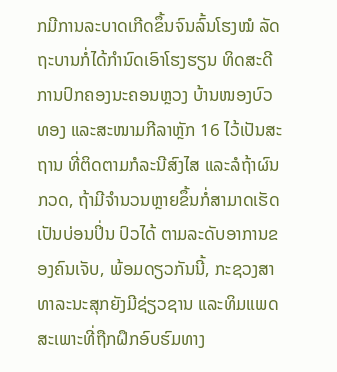ກມີການລະບາດເກີດຂຶ້ນຈົນລົ້ນໂຮງໝໍ ລັດຖະບານກໍ່ໄດ້ກໍານົດເອົາໂຮງຮຽນ ທິດສະດີການປົກຄອງນະຄອນຫຼວງ ບ້ານໜອງບົວທອງ ແລະສະໜາມກີລາຫຼັກ 16 ໄວ້ເປັນສະຖານ ທີ່ຕິດຕາມກໍລະນີສົງໄສ ແລະລໍຖ້າຜົນກວດ, ຖ້າມີຈໍານວນຫຼາຍຂຶ້ນກໍ່ສາມາດເຮັດເປັນບ່ອນປິ່ນ ປົວໄດ້ ຕາມລະດັບອາການຂອງຄົນເຈັບ, ພ້ອມດຽວກັນນີ້, ກະຊວງສາທາລະນະສຸກຍັງມີຊ່ຽວຊານ ແລະທິມແພດສະເພາະທີ່ຖືກຝຶກອົບຮົມທາງ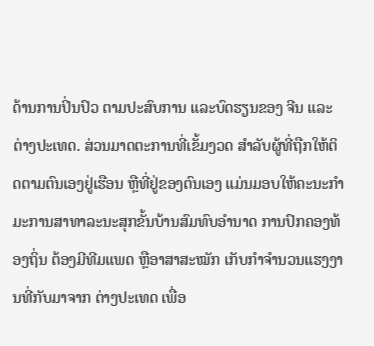ດ້ານການປິ່ນປົວ ຕາມປະສົບການ ແລະບົດຮຽນຂອງ ຈີນ ແລະຕ່າງປະເທດ. ສ່ວນມາດຕະການທີ່ເຂັ້ມງວດ ສໍາລັບຜູ້ທີ່ຖືກໃຫ້ຕິດຕາມຕົນເອງຢູ່ເຮືອນ ຫຼືທີ່ຢູ່ຂອງຕົນເອງ ແມ່ນມອບໃຫ້ຄະນະກໍາມະການສາທາລະນະສຸກຂັ້ນບ້ານສົມທົບອຳນາດ ການປົກຄອງທ້ອງຖິ່ນ ຕ້ອງມີທີມແພດ ຫຼືອາສາສະໝັກ ເກັບກໍາຈໍານວນແຮງງານທີ່ກັບມາຈາກ ຕ່າງປະເທດ ເພື່ອ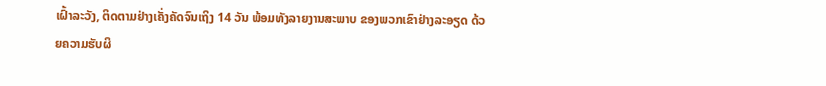ເຝົ້າລະວັງ, ຕິດຕາມຢ່າງເຄັ່ງຄັດຈົນເຖິງ 14 ວັນ ພ້ອມທັງລາຍງານສະພາບ ຂອງພວກເຂົາຢ່າງລະອຽດ ດ້ວຍຄວາມຮັບຜິ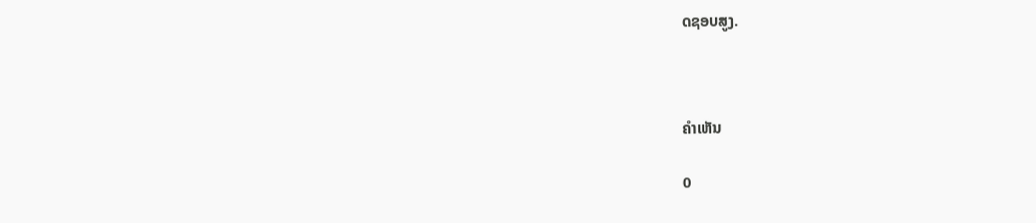ດຊອບສູງ.



ຄຳເຫັນ

0